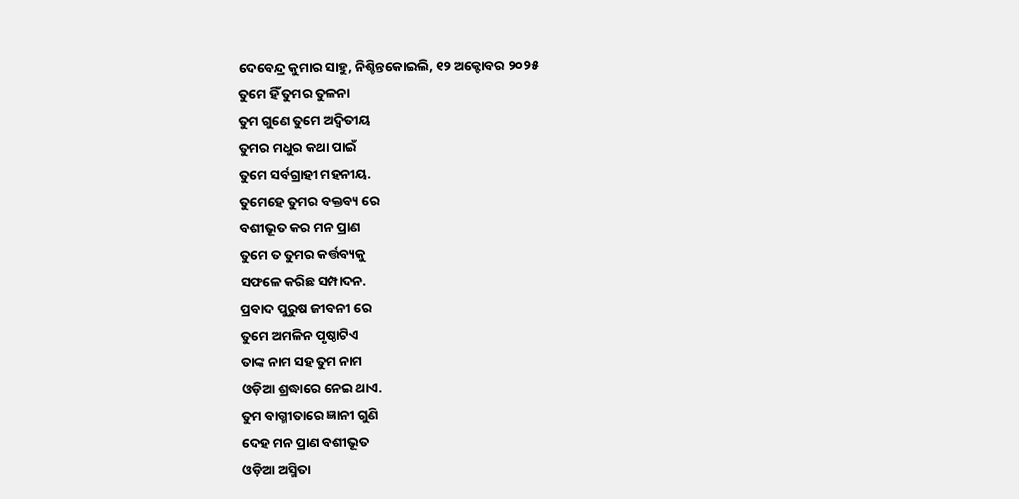ଦେବେନ୍ଦ୍ର କୁମାର ସାହୁ, ନିଶ୍ଚିନ୍ତକୋଇଲି, ୧୨ ଅକ୍ଟୋବର ୨୦୨୫
ତୁମେ ହିଁ ତୁମର ତୁଳନା
ତୁମ ଗୁଣେ ତୁମେ ଅଦ୍ୱିତୀୟ
ତୁମର ମଧୁର କଥା ପାଇଁ
ତୁମେ ସର୍ବଗ୍ରାହୀ ମହନୀୟ.
ତୁମେହେ ତୁମର ବକ୍ତବ୍ୟ ରେ
ବଶୀଭୂତ କର ମନ ପ୍ରାଣ
ତୁମେ ତ ତୁମର କର୍ତ୍ତବ୍ୟକୁ
ସଫଳେ କରିଛ ସମ୍ପାଦନ.
ପ୍ରବାଦ ପୁରୁଷ ଜୀବନୀ ରେ
ତୁମେ ଅମଳିନ ପୃଷ୍ଠାଟିଏ
ତାଙ୍କ ନାମ ସହ ତୁମ ନାମ
ଓଡ଼ିଆ ଶ୍ରଦ୍ଧାରେ ନେଇ ଥାଏ.
ତୁମ ବାଗ୍ମୀତାରେ ଜ୍ଞାନୀ ଗୁଣି
ଦେହ ମନ ପ୍ରାଣ ବଶୀଭୂତ
ଓଡ଼ିଆ ଅସ୍ମିତା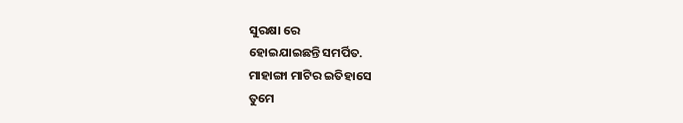ସୁରକ୍ଷା ରେ
ହୋଇଯାଇଛନ୍ତି ସମର୍ପିତ.
ମାହାଙ୍ଗା ମାଟିର ଇତିହାସେ
ତୁମେ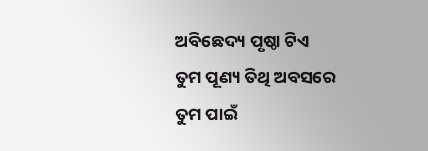ଅବିଛେଦ୍ୟ ପୃଷ୍ଠା ଟିଏ
ତୁମ ପୂଣ୍ୟ ତିଥି ଅବସରେ
ତୁମ ପାଇଁ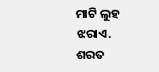ମାଟି ଲୁହ ଝରାଏ.
ଶରତ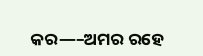କର—–ଅମର ରହେ